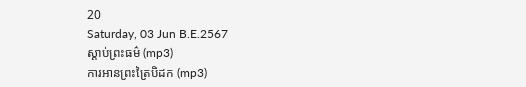20
Saturday, 03 Jun B.E.2567
ស្តាប់ព្រះធម៌ (mp3)
ការអានព្រះត្រៃបិដក (mp3)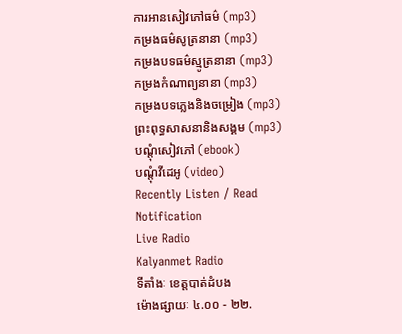ការអានសៀវភៅធម៌ (mp3)
កម្រងធម៌សូត្រនានា (mp3)
កម្រងបទធម៌ស្មូត្រនានា (mp3)
កម្រងកំណាព្យនានា (mp3)
កម្រងបទភ្លេងនិងចម្រៀង (mp3)
ព្រះពុទ្ធសាសនានិងសង្គម (mp3)
បណ្តុំសៀវភៅ (ebook)
បណ្តុំវីដេអូ (video)
Recently Listen / Read
Notification
Live Radio
Kalyanmet Radio
ទីតាំងៈ ខេត្តបាត់ដំបង
ម៉ោងផ្សាយៈ ៤.០០ - ២២.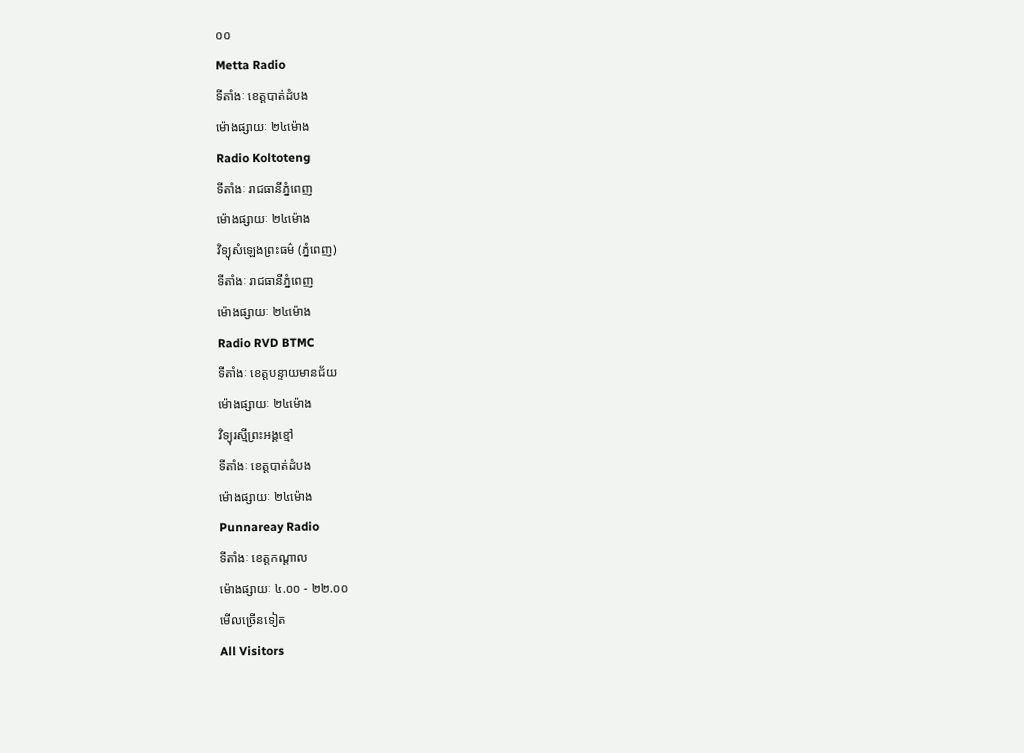០០
Metta Radio
ទីតាំងៈ ខេត្តបាត់ដំបង
ម៉ោងផ្សាយៈ ២៤ម៉ោង
Radio Koltoteng
ទីតាំងៈ រាជធានីភ្នំពេញ
ម៉ោងផ្សាយៈ ២៤ម៉ោង
វិទ្យុសំឡេងព្រះធម៌ (ភ្នំពេញ)
ទីតាំងៈ រាជធានីភ្នំពេញ
ម៉ោងផ្សាយៈ ២៤ម៉ោង
Radio RVD BTMC
ទីតាំងៈ ខេត្តបន្ទាយមានជ័យ
ម៉ោងផ្សាយៈ ២៤ម៉ោង
វិទ្យុរស្មីព្រះអង្គខ្មៅ
ទីតាំងៈ ខេត្តបាត់ដំបង
ម៉ោងផ្សាយៈ ២៤ម៉ោង
Punnareay Radio
ទីតាំងៈ ខេត្តកណ្តាល
ម៉ោងផ្សាយៈ ៤.០០ - ២២.០០
មើលច្រើនទៀត
All Visitors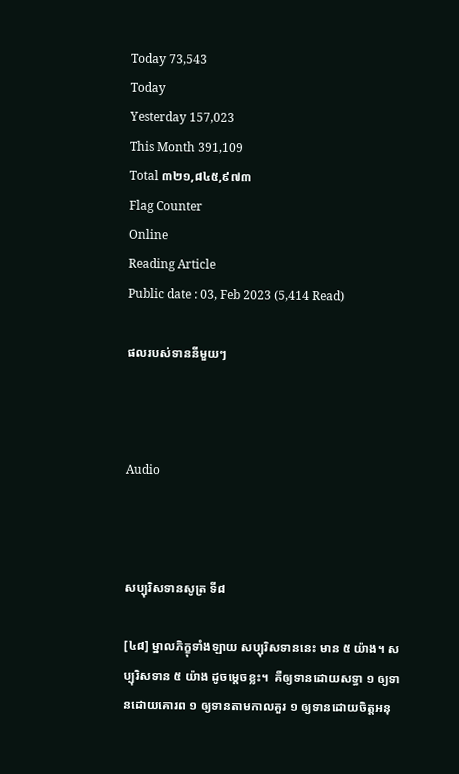Today 73,543
Today
Yesterday 157,023
This Month 391,109
Total ៣២១,៨៤៥,៩៧៣
Flag Counter
Online
Reading Article
Public date : 03, Feb 2023 (5,414 Read)

ផលរបស់ទាននីមួយៗ



Audio



សប្បុរិសទានសូត្រ ទី៨

[៤៨] ម្នាលភិក្ខុទាំងឡាយ សប្បុរិសទាននេះ មាន ៥ យ៉ាង។ សប្បុរិសទាន ៥ យ៉ាង ដូចម្តេចខ្លះ។  គឺឲ្យទានដោយសទ្ធា ១ ឲ្យទានដោយគោរព ១ ឲ្យទានតាមកាលគួរ ១ ឲ្យទានដោយចិត្តអនុ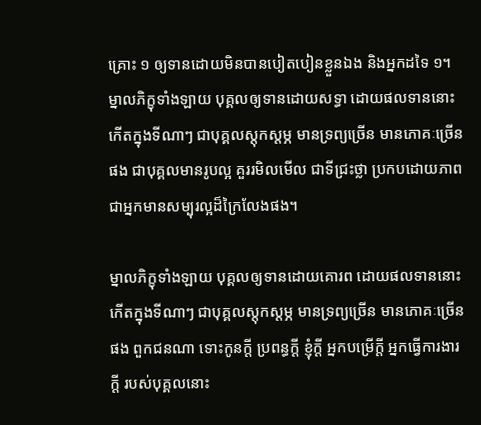គ្រោះ ១ ឲ្យទានដោយមិនបានបៀតបៀនខ្លួនឯង និងអ្នកដទៃ ១។ ម្នាលភិក្ខុទាំងឡាយ បុគ្គលឲ្យទានដោយសទ្ធា ដោយផលទាននោះ កើតក្នុងទីណាៗ ជាបុគ្គលស្តុកស្តម្ភ មានទ្រព្យច្រើន មានភោគៈច្រើនផង ជាបុគ្គលមានរូបល្អ គួររមិលមើល ជាទីជ្រះថ្លា ប្រកបដោយភាពជាអ្នកមានសម្បុរល្អដ៏ក្រៃលែងផង។

ម្នាលភិក្ខុទាំងឡាយ បុគ្គលឲ្យទានដោយគោរព ដោយផលទាននោះ កើតក្នុងទីណាៗ ជាបុគ្គលស្តុកស្តម្ភ មានទ្រព្យច្រើន មានភោគៈច្រើនផង ពួកជនណា ទោះកូនក្តី ប្រពន្ធក្តី ខ្ញុំក្តី អ្នកបម្រើក្តី អ្នកធ្វើការងារក្តី របស់បុគ្គលនោះ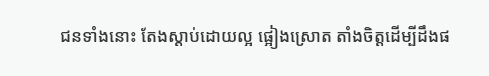ជនទាំងនោះ តែងស្តាប់ដោយល្អ ផ្អៀងស្រោត តាំងចិត្តដើម្បីដឹងផ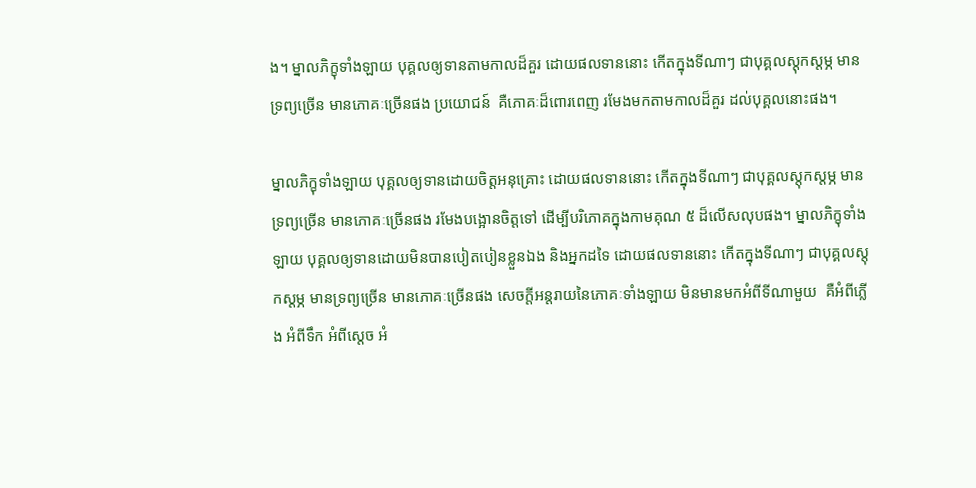ង។ ម្នាលភិក្ខុទាំងឡាយ បុគ្គលឲ្យទានតាមកាលដ៏គួរ ដោយផលទាននោះ កើតក្នុងទីណាៗ ជាបុគ្គលស្តុកស្តម្ភ មានទ្រព្យច្រើន មានភោគៈច្រើនផង ប្រយោជន៍  គឺភោគៈដ៏ពោរពេញ រមែងមកតាមកាលដ៏គួរ ដល់បុគ្គលនោះផង។

ម្នាលភិក្ខុទាំងឡាយ បុគ្គលឲ្យទានដោយចិត្តអនុគ្រោះ ដោយផលទាននោះ កើតក្នុងទីណាៗ ជាបុគ្គលស្តុកស្តម្ភ មានទ្រព្យច្រើន មានភោគៈច្រើនផង រមែងបង្អោនចិត្តទៅ ដើម្បីបរិភោគក្នុងកាមគុណ ៥ ដ៏លើសលុបផង។ ម្នាលភិក្ខុទាំងឡាយ បុគ្គលឲ្យទានដោយមិនបានបៀតបៀនខ្លួនឯង និងអ្នកដទៃ ដោយផលទាននោះ កើតក្នុងទីណាៗ ជាបុគ្គលស្តុកស្តម្ភ មានទ្រព្យច្រើន មានភោគៈច្រើនផង សេចក្តីអន្តរាយនៃភោគៈទាំងឡាយ មិនមានមកអំពីទីណាមួយ  គឺអំពីភ្លើង អំពីទឹក អំពីស្តេច អំ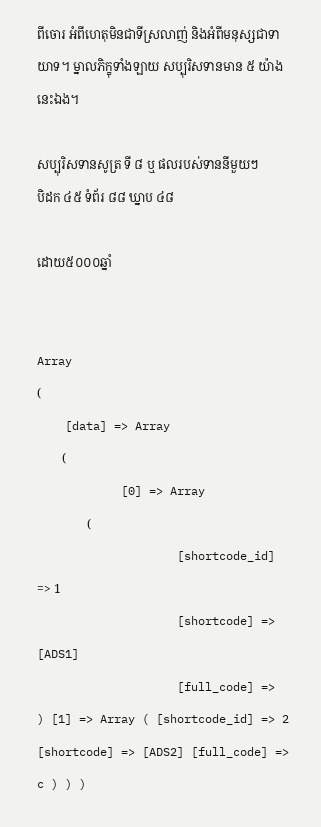ពីចោរ អំពីហេតុមិនជាទីស្រលាញ់ និងអំពីមនុស្សជាទាយាទ។ ម្នាលភិក្ខុទាំងឡាយ សប្បុរិសទានមាន ៥ យ៉ាងនេះឯង។

សប្បុរិសទានសូត្រ ទី ៨ ឬ ផលរបស់ទាននីមួយៗ
បិដក ៤៥ ទំព័រ ៨៨ ឃ្នាប ៤៨

ដោយ៥០០០ឆ្នាំ


Array
(
    [data] => Array
        (
            [0] => Array
                (
                    [shortcode_id] => 1
                    [shortcode] => [ADS1]
                    [full_code] =>
) [1] => Array ( [shortcode_id] => 2 [shortcode] => [ADS2] [full_code] => c ) ) )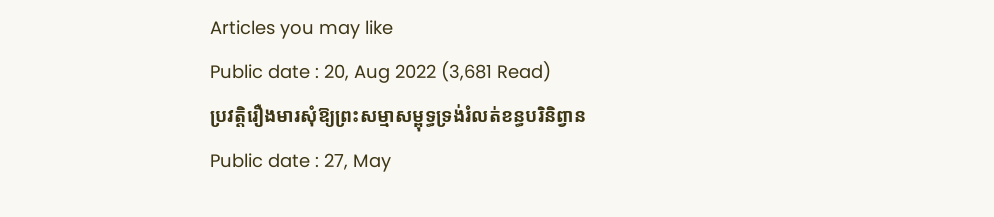Articles you may like
Public date : 20, Aug 2022 (3,681 Read)
ប្រវត្តិរឿងមារសុំឱ្យព្រះសម្មាសម្ពុទ្ធទ្រង់រំលត់ខន្ធបរិនិព្វាន
Public date : 27, May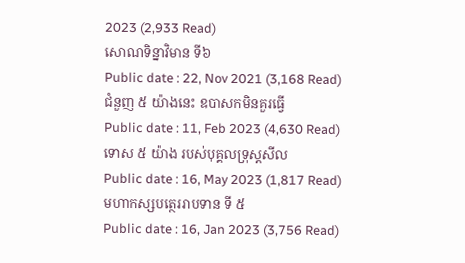2023 (2,933 Read)
សោណទិន្នាវិមាន ទី៦
Public date : 22, Nov 2021 (3,168 Read)
ជំនួញ ៥ យ៉ាងនេះ ឧបាសកមិនគួរធ្វើ
Public date : 11, Feb 2023 (4,630 Read)
ទោស ៥ យ៉ាង របស់បុគ្គលទ្រុស្តសីល
Public date : 16, May 2023 (1,817 Read)
មហាកស្សបត្ថេររាបទាន ទី ៥
Public date : 16, Jan 2023 (3,756 Read)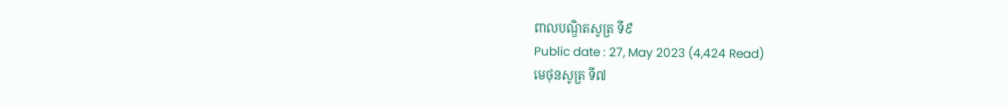ពាលបណ្ឌិតសូត្រ ទី៩
Public date : 27, May 2023 (4,424 Read)
មេថុនសូត្រ ទី៧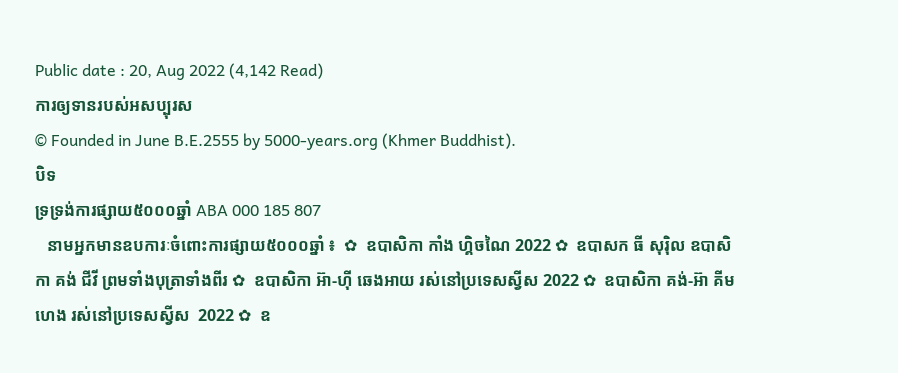Public date : 20, Aug 2022 (4,142 Read)
ការឲ្យទានរបស់អសប្បុរស
© Founded in June B.E.2555 by 5000-years.org (Khmer Buddhist).
បិទ
ទ្រទ្រង់ការផ្សាយ៥០០០ឆ្នាំ ABA 000 185 807
   នាមអ្នកមានឧបការៈចំពោះការផ្សាយ៥០០០ឆ្នាំ ៖  ✿  ឧបាសិកា កាំង ហ្គិចណៃ 2022 ✿  ឧបាសក ធី សុរ៉ិល ឧបាសិកា គង់ ជីវី ព្រមទាំងបុត្រាទាំងពីរ ✿  ឧបាសិកា អ៊ា-ហុី ឆេងអាយ រស់នៅប្រទេសស្វីស 2022 ✿  ឧបាសិកា គង់-អ៊ា គីមហេង រស់នៅប្រទេសស្វីស  2022 ✿  ឧ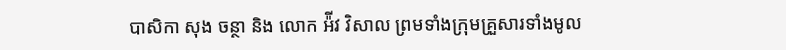បាសិកា សុង ចន្ថា និង លោក អ៉ីវ វិសាល ព្រមទាំងក្រុមគ្រួសារទាំងមូល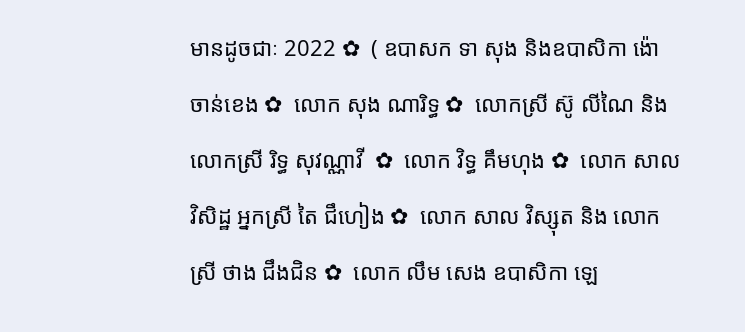មានដូចជាៈ 2022 ✿  ( ឧបាសក ទា សុង និងឧបាសិកា ង៉ោ ចាន់ខេង ✿  លោក សុង ណារិទ្ធ ✿  លោកស្រី ស៊ូ លីណៃ និង លោកស្រី រិទ្ធ សុវណ្ណាវី  ✿  លោក វិទ្ធ គឹមហុង ✿  លោក សាល វិសិដ្ឋ អ្នកស្រី តៃ ជឹហៀង ✿  លោក សាល វិស្សុត និង លោកស្រី ថាង ជឹងជិន ✿  លោក លឹម សេង ឧបាសិកា ឡេ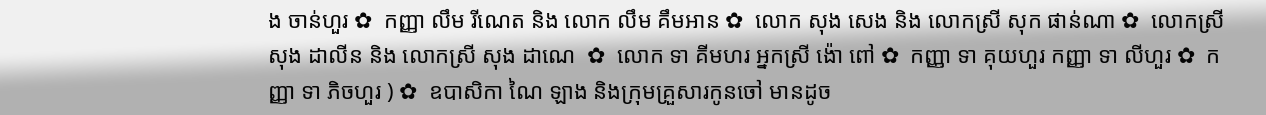ង ចាន់ហួរ ✿  កញ្ញា លឹម រីណេត និង លោក លឹម គឹមអាន ✿  លោក សុង សេង និង លោកស្រី សុក ផាន់ណា ✿  លោកស្រី សុង ដាលីន និង លោកស្រី សុង ដាណេ  ✿  លោក ទា គីមហរ អ្នកស្រី ង៉ោ ពៅ ✿  កញ្ញា ទា គុយហួរ កញ្ញា ទា លីហួរ ✿  កញ្ញា ទា ភិចហួរ ) ✿  ឧបាសិកា ណៃ ឡាង និងក្រុមគ្រួសារកូនចៅ មានដូច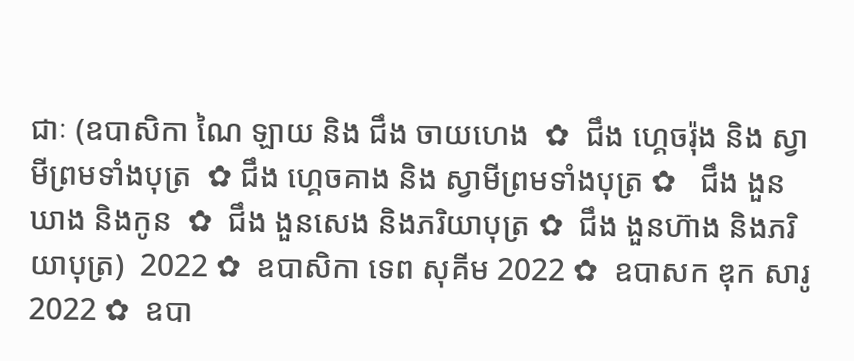ជាៈ (ឧបាសិកា ណៃ ឡាយ និង ជឹង ចាយហេង  ✿  ជឹង ហ្គេចរ៉ុង និង ស្វាមីព្រមទាំងបុត្រ  ✿ ជឹង ហ្គេចគាង និង ស្វាមីព្រមទាំងបុត្រ ✿   ជឹង ងួនឃាង និងកូន  ✿  ជឹង ងួនសេង និងភរិយាបុត្រ ✿  ជឹង ងួនហ៊ាង និងភរិយាបុត្រ)  2022 ✿  ឧបាសិកា ទេព សុគីម 2022 ✿  ឧបាសក ឌុក សារូ 2022 ✿  ឧបា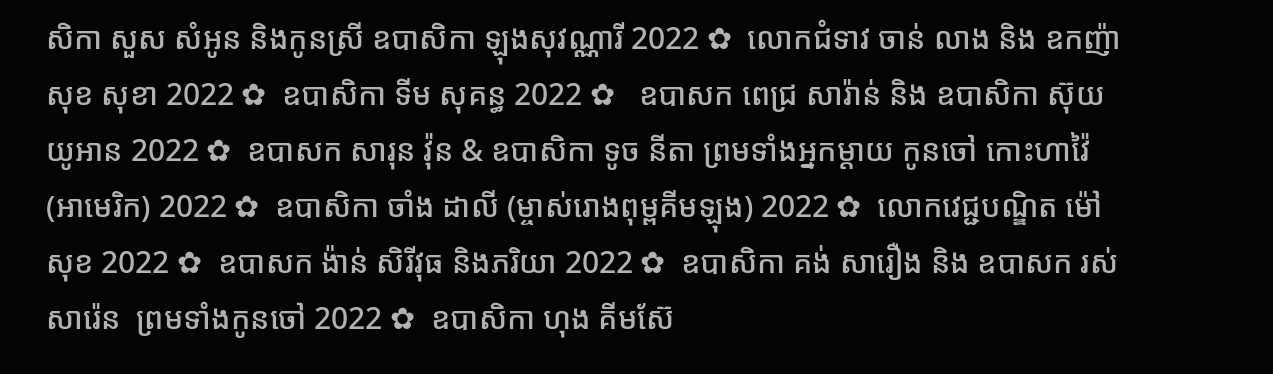សិកា សួស សំអូន និងកូនស្រី ឧបាសិកា ឡុងសុវណ្ណារី 2022 ✿  លោកជំទាវ ចាន់ លាង និង ឧកញ៉ា សុខ សុខា 2022 ✿  ឧបាសិកា ទីម សុគន្ធ 2022 ✿   ឧបាសក ពេជ្រ សារ៉ាន់ និង ឧបាសិកា ស៊ុយ យូអាន 2022 ✿  ឧបាសក សារុន វ៉ុន & ឧបាសិកា ទូច នីតា ព្រមទាំងអ្នកម្តាយ កូនចៅ កោះហាវ៉ៃ (អាមេរិក) 2022 ✿  ឧបាសិកា ចាំង ដាលី (ម្ចាស់រោងពុម្ពគីមឡុង) 2022 ✿  លោកវេជ្ជបណ្ឌិត ម៉ៅ សុខ 2022 ✿  ឧបាសក ង៉ាន់ សិរីវុធ និងភរិយា 2022 ✿  ឧបាសិកា គង់ សារឿង និង ឧបាសក រស់ សារ៉េន  ព្រមទាំងកូនចៅ 2022 ✿  ឧបាសិកា ហុង គីមស៊ែ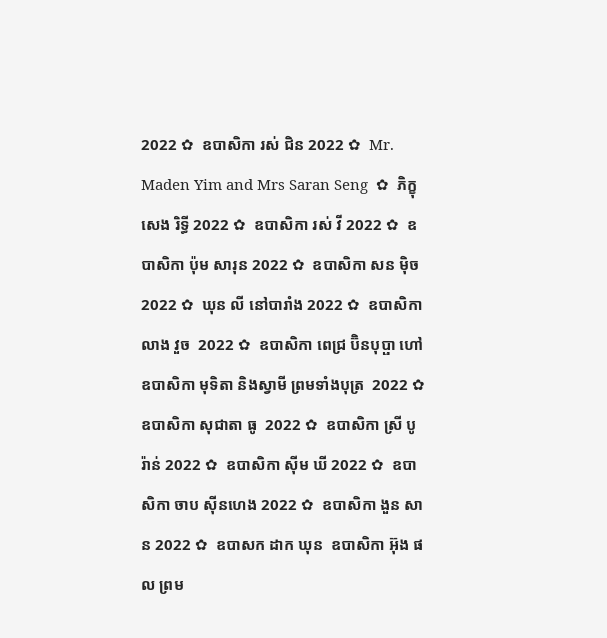2022 ✿  ឧបាសិកា រស់ ជិន 2022 ✿  Mr. Maden Yim and Mrs Saran Seng  ✿  ភិក្ខុ សេង រិទ្ធី 2022 ✿  ឧបាសិកា រស់ វី 2022 ✿  ឧបាសិកា ប៉ុម សារុន 2022 ✿  ឧបាសិកា សន ម៉ិច 2022 ✿  ឃុន លី នៅបារាំង 2022 ✿  ឧបាសិកា លាង វួច  2022 ✿  ឧបាសិកា ពេជ្រ ប៊ិនបុប្ផា ហៅឧបាសិកា មុទិតា និងស្វាមី ព្រមទាំងបុត្រ  2022 ✿  ឧបាសិកា សុជាតា ធូ  2022 ✿  ឧបាសិកា ស្រី បូរ៉ាន់ 2022 ✿  ឧបាសិកា ស៊ីម ឃី 2022 ✿  ឧបាសិកា ចាប ស៊ីនហេង 2022 ✿  ឧបាសិកា ងួន សាន 2022 ✿  ឧបាសក ដាក ឃុន  ឧបាសិកា អ៊ុង ផល ព្រម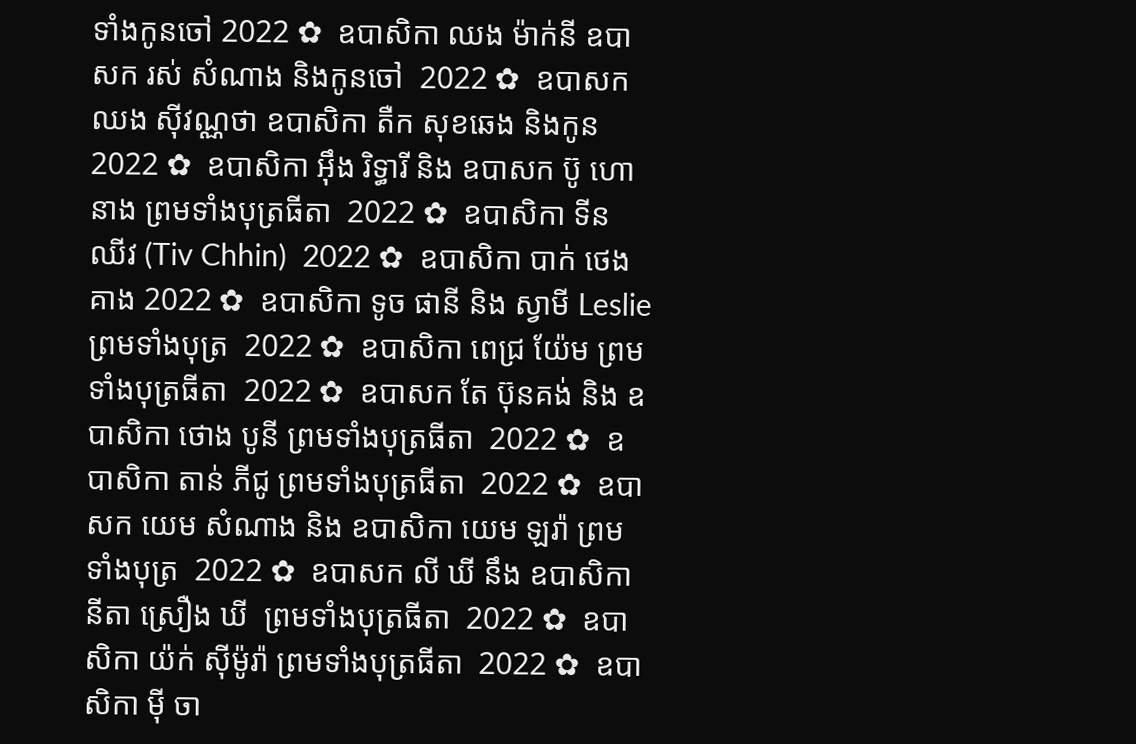ទាំងកូនចៅ 2022 ✿  ឧបាសិកា ឈង ម៉ាក់នី ឧបាសក រស់ សំណាង និងកូនចៅ  2022 ✿  ឧបាសក ឈង សុីវណ្ណថា ឧបាសិកា តឺក សុខឆេង និងកូន 2022 ✿  ឧបាសិកា អុឹង រិទ្ធារី និង ឧបាសក ប៊ូ ហោនាង ព្រមទាំងបុត្រធីតា  2022 ✿  ឧបាសិកា ទីន ឈីវ (Tiv Chhin)  2022 ✿  ឧបាសិកា បាក់ ថេងគាង 2022 ✿  ឧបាសិកា ទូច ផានី និង ស្វាមី Leslie ព្រមទាំងបុត្រ  2022 ✿  ឧបាសិកា ពេជ្រ យ៉ែម ព្រមទាំងបុត្រធីតា  2022 ✿  ឧបាសក តែ ប៊ុនគង់ និង ឧបាសិកា ថោង បូនី ព្រមទាំងបុត្រធីតា  2022 ✿  ឧបាសិកា តាន់ ភីជូ ព្រមទាំងបុត្រធីតា  2022 ✿  ឧបាសក យេម សំណាង និង ឧបាសិកា យេម ឡរ៉ា ព្រមទាំងបុត្រ  2022 ✿  ឧបាសក លី ឃី នឹង ឧបាសិកា  នីតា ស្រឿង ឃី  ព្រមទាំងបុត្រធីតា  2022 ✿  ឧបាសិកា យ៉ក់ សុីម៉ូរ៉ា ព្រមទាំងបុត្រធីតា  2022 ✿  ឧបាសិកា មុី ចា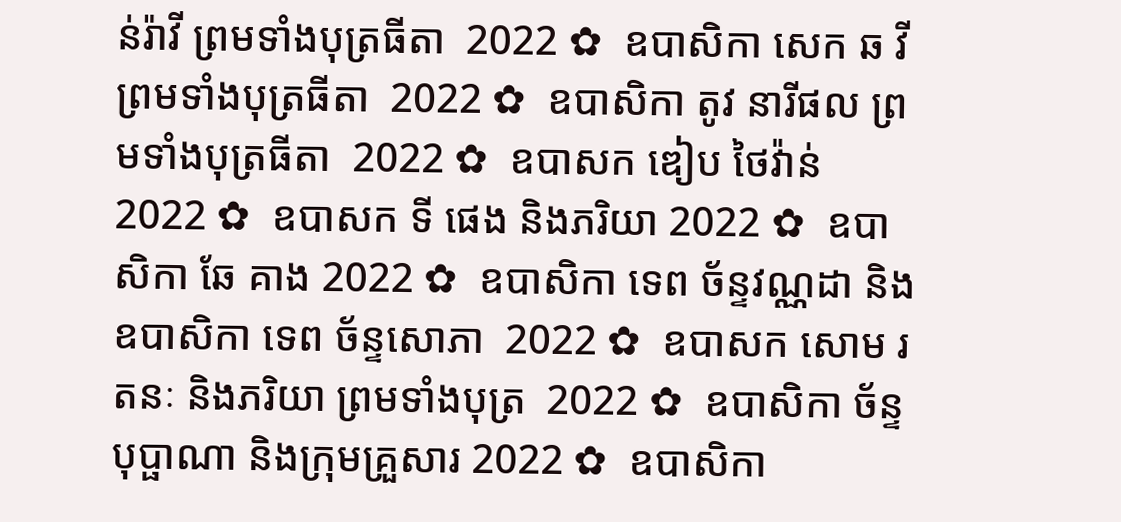ន់រ៉ាវី ព្រមទាំងបុត្រធីតា  2022 ✿  ឧបាសិកា សេក ឆ វី ព្រមទាំងបុត្រធីតា  2022 ✿  ឧបាសិកា តូវ នារីផល ព្រមទាំងបុត្រធីតា  2022 ✿  ឧបាសក ឌៀប ថៃវ៉ាន់ 2022 ✿  ឧបាសក ទី ផេង និងភរិយា 2022 ✿  ឧបាសិកា ឆែ គាង 2022 ✿  ឧបាសិកា ទេព ច័ន្ទវណ្ណដា និង ឧបាសិកា ទេព ច័ន្ទសោភា  2022 ✿  ឧបាសក សោម រតនៈ និងភរិយា ព្រមទាំងបុត្រ  2022 ✿  ឧបាសិកា ច័ន្ទ បុប្ផាណា និងក្រុមគ្រួសារ 2022 ✿  ឧបាសិកា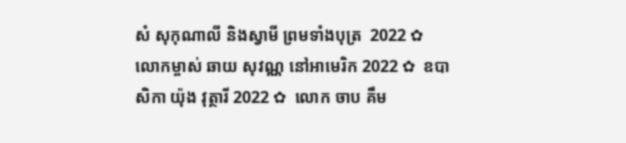សំ សុកុណាលី និងស្វាមី ព្រមទាំងបុត្រ  2022 ✿  លោកម្ចាស់ ឆាយ សុវណ្ណ នៅអាមេរិក 2022 ✿  ឧបាសិកា យ៉ុង វុត្ថារី 2022 ✿  លោក ចាប គឹម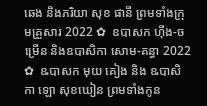ឆេង និងភរិយា សុខ ផានី ព្រមទាំងក្រុមគ្រួសារ 2022 ✿  ឧបាសក ហ៊ីង-ចម្រើន និងឧបាសិកា សោម-គន្ធា 2022 ✿  ឩបាសក មុយ គៀង និង ឩបាសិកា ឡោ សុខឃៀន ព្រមទាំងកូន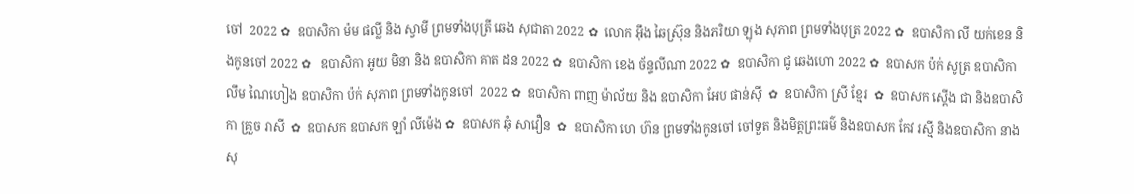ចៅ  2022 ✿  ឧបាសិកា ម៉ម ផល្លី និង ស្វាមី ព្រមទាំងបុត្រី ឆេង សុជាតា 2022 ✿  លោក អ៊ឹង ឆៃស្រ៊ុន និងភរិយា ឡុង សុភាព ព្រមទាំងបុត្រ 2022 ✿  ឧបាសិកា លី យក់ខេន និងកូនចៅ 2022 ✿   ឧបាសិកា អូយ មិនា និង ឧបាសិកា គាត ដន 2022 ✿  ឧបាសិកា ខេង ច័ន្ទលីណា 2022 ✿  ឧបាសិកា ជូ ឆេងហោ 2022 ✿  ឧបាសក ប៉ក់ សូត្រ ឧបាសិកា លឹម ណៃហៀង ឧបាសិកា ប៉ក់ សុភាព ព្រមទាំងកូនចៅ  2022 ✿  ឧបាសិកា ពាញ ម៉ាល័យ និង ឧបាសិកា អែប ផាន់ស៊ី  ✿  ឧបាសិកា ស្រី ខ្មែរ  ✿  ឧបាសក ស្តើង ជា និងឧបាសិកា គ្រួច រាសី  ✿  ឧបាសក ឧបាសក ឡាំ លីម៉េង ✿  ឧបាសក ឆុំ សាវឿន  ✿  ឧបាសិកា ហេ ហ៊ន ព្រមទាំងកូនចៅ ចៅទួត និងមិត្តព្រះធម៌ និងឧបាសក កែវ រស្មី និងឧបាសិកា នាង សុ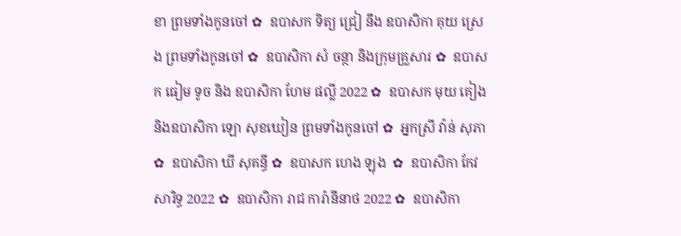ខា ព្រមទាំងកូនចៅ ✿  ឧបាសក ទិត្យ ជ្រៀ នឹង ឧបាសិកា គុយ ស្រេង ព្រមទាំងកូនចៅ ✿  ឧបាសិកា សំ ចន្ថា និងក្រុមគ្រួសារ ✿  ឧបាសក ធៀម ទូច និង ឧបាសិកា ហែម ផល្លី 2022 ✿  ឧបាសក មុយ គៀង និងឧបាសិកា ឡោ សុខឃៀន ព្រមទាំងកូនចៅ ✿  អ្នកស្រី វ៉ាន់ សុភា ✿  ឧបាសិកា ឃី សុគន្ធី ✿  ឧបាសក ហេង ឡុង  ✿  ឧបាសិកា កែវ សារិទ្ធ 2022 ✿  ឧបាសិកា រាជ ការ៉ានីនាថ 2022 ✿  ឧបាសិកា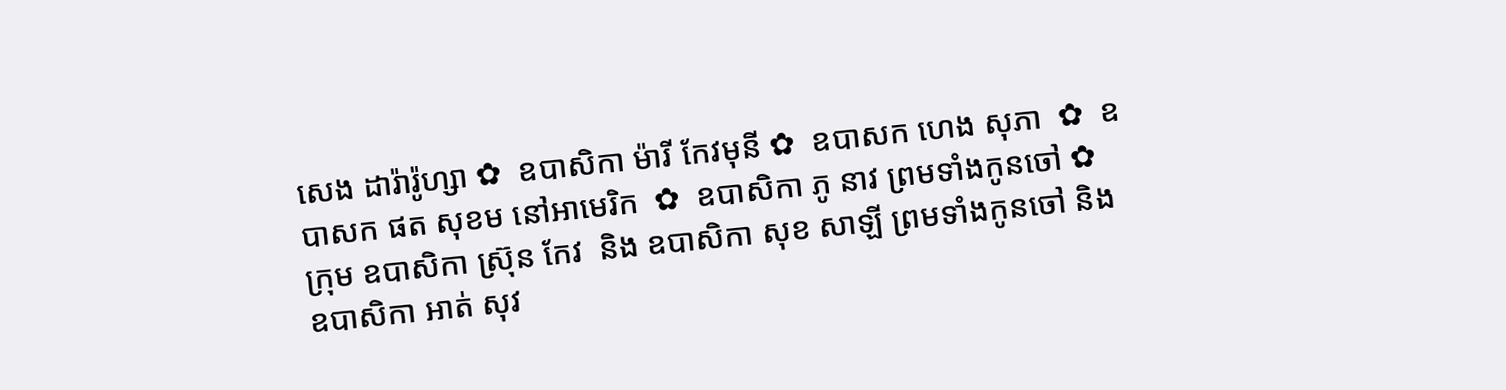សេង ដារ៉ារ៉ូហ្សា ✿  ឧបាសិកា ម៉ារី កែវមុនី ✿  ឧបាសក ហេង សុភា  ✿  ឧបាសក ផត សុខម នៅអាមេរិក  ✿  ឧបាសិកា ភូ នាវ ព្រមទាំងកូនចៅ ✿  ក្រុម ឧបាសិកា ស្រ៊ុន កែវ  និង ឧបាសិកា សុខ សាឡី ព្រមទាំងកូនចៅ និង ឧបាសិកា អាត់ សុវ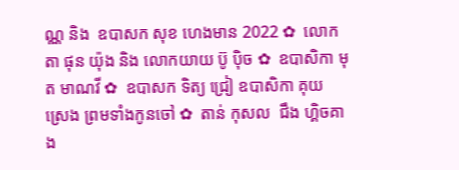ណ្ណ និង  ឧបាសក សុខ ហេងមាន 2022 ✿  លោកតា ផុន យ៉ុង និង លោកយាយ ប៊ូ ប៉ិច ✿  ឧបាសិកា មុត មាណវី ✿  ឧបាសក ទិត្យ ជ្រៀ ឧបាសិកា គុយ ស្រេង ព្រមទាំងកូនចៅ ✿  តាន់ កុសល  ជឹង ហ្គិចគាង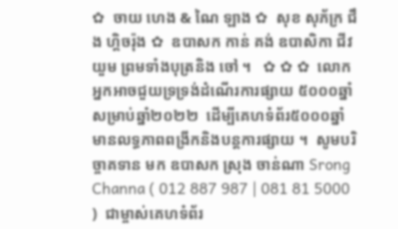✿  ចាយ ហេង & ណៃ ឡាង ✿  សុខ សុភ័ក្រ ជឹង ហ្គិចរ៉ុង ✿  ឧបាសក កាន់ គង់ ឧបាសិកា ជីវ យួម ព្រមទាំងបុត្រនិង ចៅ ។   ✿ ✿ ✿  លោកអ្នកអាចជួយទ្រទ្រង់ដំណើរការផ្សាយ ៥០០០ឆ្នាំ សម្រាប់ឆ្នាំ២០២២  ដើម្បីគេហទំព័រ៥០០០ឆ្នាំ មានលទ្ធភាពពង្រីកនិងបន្តការផ្សាយ ។  សូមបរិច្ចាគទាន មក ឧបាសក ស្រុង ចាន់ណា Srong Channa ( 012 887 987 | 081 81 5000 )  ជាម្ចាស់គេហទំព័រ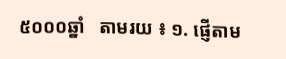៥០០០ឆ្នាំ   តាមរយ ៖ ១. ផ្ញើតាម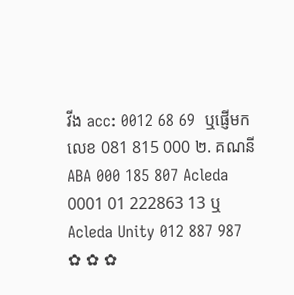វីង acc: 0012 68 69  ឬផ្ញើមកលេខ 081 815 000 ២. គណនី ABA 000 185 807 Acleda 0001 01 222863 13 ឬ Acleda Unity 012 887 987   ✿ ✿ ✿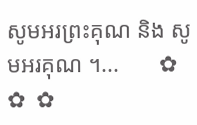សូមអរព្រះគុណ និង សូមអរគុណ ។...       ✿  ✿  ✿